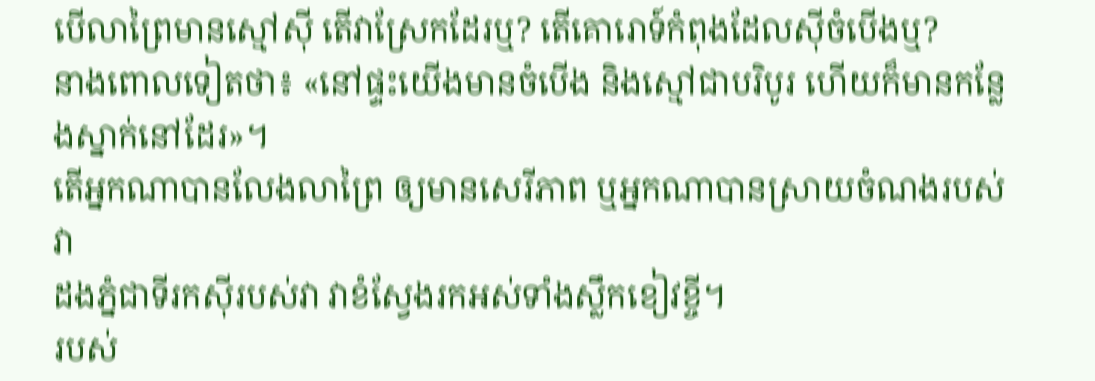បើលាព្រៃមានស្មៅស៊ី តើវាស្រែកដែរឬ? តើគោរោទ៍កំពុងដែលស៊ីចំបើងឬ?
នាងពោលទៀតថា៖ «នៅផ្ទះយើងមានចំបើង និងស្មៅជាបរិបូរ ហើយក៏មានកន្លែងស្នាក់នៅដែរ»។
តើអ្នកណាបានលែងលាព្រៃ ឲ្យមានសេរីភាព ឬអ្នកណាបានស្រាយចំណងរបស់វា
ដងភ្នំជាទីរកស៊ីរបស់វា វាខំស្វែងរកអស់ទាំងស្លឹកខៀវខ្ចី។
របស់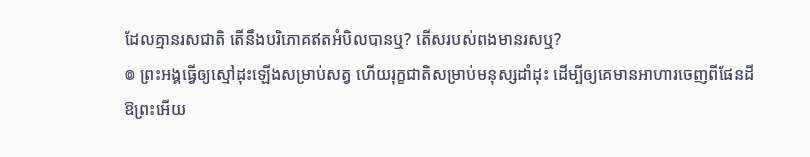ដែលគ្មានរសជាតិ តើនឹងបរិភោគឥតអំបិលបានឬ? តើសរបស់ពងមានរសឬ?
៙ ព្រះអង្គធ្វើឲ្យស្មៅដុះឡើងសម្រាប់សត្វ ហើយរុក្ខជាតិសម្រាប់មនុស្សដាំដុះ ដើម្បីឲ្យគេមានអាហារចេញពីផែនដី
ឱព្រះអើយ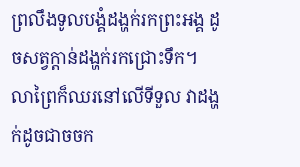ព្រលឹងទូលបង្គំដង្ហក់រកព្រះអង្គ ដូចសត្វក្តាន់ដង្ហក់រកជ្រោះទឹក។
លាព្រៃក៏ឈរនៅលើទីទួល វាដង្ហក់ដូចជាចចក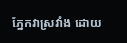ភ្នែកវាស្រវាំង ដោយ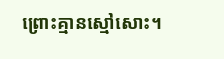ព្រោះគ្មានស្មៅសោះ។